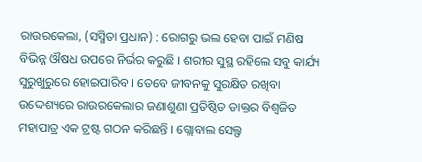ରାଉରକେଲା, (ସସ୍ମିତା ପ୍ରଧାନ) : ରୋଗରୁ ଭଲ ହେବା ପାଇଁ ମଣିଷ ବିଭିନ୍ନ ଔଷଧ ଉପରେ ନିର୍ଭର କରୁଛି । ଶରୀର ସୁସ୍ଥ ରହିଲେ ସବୁ କାର୍ଯ୍ୟ ସୁରୁଖୁରୁରେ ହୋଇପାରିବ । ତେବେ ଜୀବନକୁ ସୁରକ୍ଷିତ ରଖିବା ଉଦ୍ଦେଶ୍ୟରେ ରାଉରକେଲାର ଜଣାଶୁଣା ପ୍ରତିଷ୍ଠିତ ଡାକ୍ତର ବିଶ୍ୱଜିତ ମହାପାତ୍ର ଏକ ଟ୍ରଷ୍ଟ ଗଠନ କରିଛନ୍ତି । ଗ୍ଲୋବାଲ ସେଲ୍ଫ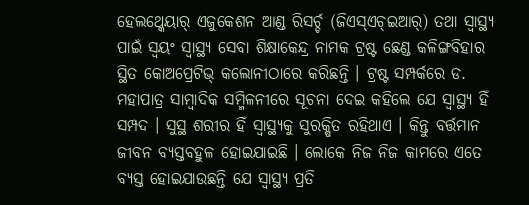ହେଲଥ୍କେୟାର୍ ଏଜୁକେଶନ ଆଣ୍ଡ ରିସର୍ଚ୍ଚ (ଜିଏସ୍ଏଚ୍ଇଆର୍) ତଥା ସ୍ୱାସ୍ଥ୍ୟ ପାଇଁ ସ୍ୱୟଂ ସ୍ୱାସ୍ଥ୍ୟ ସେବା ଶିକ୍ଷାକେନ୍ଦ୍ର ନାମକ ଟ୍ରଷ୍ଟ ଛେଣ୍ଡ କଳିଙ୍ଗବିହାର ସ୍ଥିତ କୋଅପ୍ରେଟିଭ୍ କଲୋନୀଠାରେ କରିଛନ୍ତି । ଟ୍ରଷ୍ଟ ସମ୍ପର୍କରେ ଡ. ମହାପାତ୍ର ସାମ୍ବାଦିକ ସମ୍ମିଳନୀରେ ସୂଚନା ଦେଇ କହିଲେ ଯେ ସ୍ୱାସ୍ଥ୍ୟ ହିଁ ସମ୍ପଦ । ସୁସ୍ଥ ଶରୀର ହିଁ ସ୍ୱାସ୍ଥ୍ୟକୁ ସୁରକ୍ଷିତ ରହିଥାଏ । କିନ୍ତୁ ବର୍ତ୍ତମାନ ଜୀବନ ବ୍ୟସ୍ତବହୁଳ ହୋଇଯାଇଛି । ଲୋକେ ନିଜ ନିଜ କାମରେ ଏତେ ବ୍ୟସ୍ତ ହୋଇଯାଉଛନ୍ତି ଯେ ସ୍ୱାସ୍ଥ୍ୟ ପ୍ରତି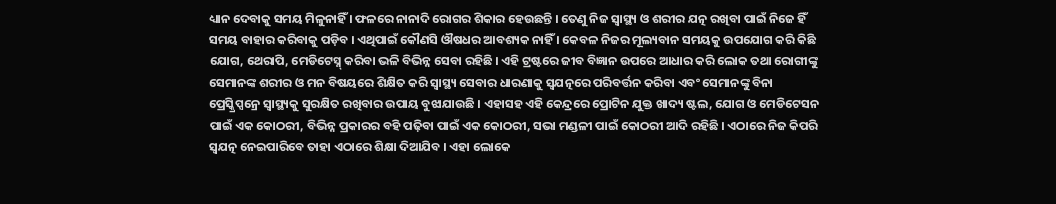ଧ୍ୟାନ ଦେବାକୁ ସମୟ ମିଳୁନାହିଁ । ଫଳରେ ନାନାଦି ରୋଗର ଶିକାର ହେଉଛନ୍ତି । ତେଣୁ ନିଜ ସ୍ୱାସ୍ଥ୍ୟ ଓ ଶରୀର ଯତ୍ନ ରଖିବା ପାଇଁ ନିଜେ ହିଁ ସମୟ ବାହାର କରିବାକୁ ପଡ଼ିବ । ଏଥିପାଇଁ କୌଣସି ଔଷଧର ଆବଶ୍ୟକ ନାହିଁ । କେବଳ ନିଜର ମୂଲ୍ୟବାନ ସମୟକୁ ଉପଯୋଗ କରି କିଛି ଯୋଗ, ଥେରାପି, ମେଡିଟେସ୍ନ୍ କରିବା ଭଳି ବିଭିନ୍ନ ସେବା ରହିଛି । ଏହି ଟ୍ରଷ୍ଟରେ ଜୀବ ବିଜ୍ଞାନ ଉପରେ ଆଧାର କରି ଲୋକ ତଥା ରୋଗୀଙ୍କୁ ସେମାନଙ୍କ ଶରୀର ଓ ମନ ବିଷୟରେ ଶିକ୍ଷିତ କରି ସ୍ୱାସ୍ଥ୍ୟ ସେବାର ଧାରଣାକୁ ସ୍ୱଯତ୍ନରେ ପରିବର୍ତ୍ତନ କରିବା ଏବଂ ସେମାନଙ୍କୁ ବିନା ପ୍ରେସ୍କ୍ରିପ୍ସନ୍ରେ ସ୍ୱାସ୍ଥ୍ୟକୁ ସୁରକ୍ଷିତ ରଖିବାର ଉପାୟ ବୁଝାଯାଉଛି । ଏହାସହ ଏହି କେନ୍ଦ୍ରରେ ପ୍ରୋଟିନ ଯୁକ୍ତ ଖାଦ୍ୟ ଷ୍ଟଲ, ଯୋଗ ଓ ମେଡିଟେସନ ପାଇଁ ଏକ କୋଠରୀ, ବିଭିନ୍ନ ପ୍ରକାରର ବହି ପଢ଼ିବା ପାଇଁ ଏକ କୋଠରୀ, ସଭା ମଣ୍ଡଳୀ ପାଇଁ କୋଠରୀ ଆଦି ରହିଛି । ଏଠାରେ ନିଜ କିପରି ସ୍ୱଯତ୍ନ ନେଇପାରିବେ ତାହା ଏଠାରେ ଶିକ୍ଷା ଦିଆଯିବ । ଏହା ଲୋକେ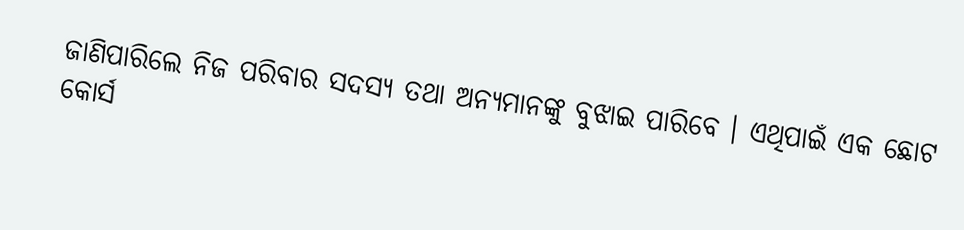ଜାଣିପାରିଲେ ନିଜ ପରିବାର ସଦସ୍ୟ ତଥା ଅନ୍ୟମାନଙ୍କୁ ବୁଝାଇ ପାରିବେ । ଏଥିପାଇଁ ଏକ ଛୋଟ କୋର୍ସ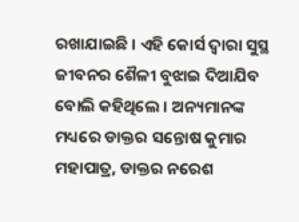ରଖାଯାଇଛି । ଏହି କୋର୍ସ ଦ୍ୱାରା ସୁସ୍ଥ ଜୀବନର ଶୈଳୀ ବୁଝାଇ ଦିଆଯିବ ବୋଲି କହିଥିଲେ । ଅନ୍ୟମାନଙ୍କ ମଧ୍ୟରେ ଡାକ୍ତର ସନ୍ତୋଷ କୁମାର ମହାପାତ୍ର, ଡାକ୍ତର ନରେଶ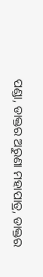ପଣ୍ଡା, ଡାକ୍ତର ଅରୁଣା ମହାପାତ୍ର, ଡାକ୍ତର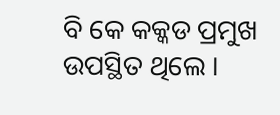ବି କେ କକ୍କଡ ପ୍ରମୁଖ ଉପସ୍ଥିତ ଥିଲେ ।